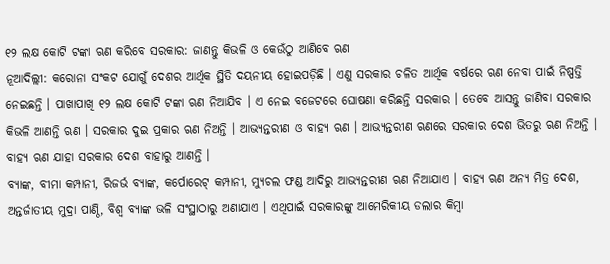୧୨ ଲକ୍ଷ କୋଟି ଟଙ୍କା ଋଣ କରିବେ ସରକାର: ଜାଣନ୍ତୁ କିଭଳି ଓ କେଉଁଠୁ ଆଣିବେ ଋଣ
ନୂଆଦିଲ୍ଲୀ: କରୋନା ସଂକଟ ଯୋଗୁଁ ଦେଶର ଆର୍ଥିକ ସ୍ଥିତି ଦୟନୀୟ ହୋଇପଡ଼ିଛି । ଏଣୁ ସରକାର ଚଳିତ ଆର୍ଥିକ ବର୍ଷରେ ଋଣ ନେବା ପାଇଁ ନିଷ୍ପତ୍ତି ନେଇଛନ୍ତି । ପାଖାପାଖି ୧୨ ଲକ୍ଷ କୋଟି ଟଙ୍କା ଋଣ ନିଆଯିବ । ଏ ନେଇ ବଜେଟରେ ଘୋଷଣା କରିଛନ୍ତି ସରକାର । ତେବେ ଆସନ୍ତୁ ଜାଣିବା ସରକାର କିଭଳି ଆଣନ୍ତି ଋଣ । ସରକାର ଦୁଇ ପ୍ରକାର ଋଣ ନିଅନ୍ତି । ଆଭ୍ୟନ୍ତରୀଣ ଓ ବାହ୍ୟ ଋଣ । ଆଭ୍ୟନ୍ତରୀଣ ଋଣରେ ସରକାର ଦେଶ ଭିତରୁ ଋଣ ନିଅନ୍ତି । ବାହ୍ୟ ଋଣ ଯାହା ସରକାର ଦେଶ ବାହାରୁ ଆଣନ୍ତି ।
ବ୍ୟାଙ୍କ, ବୀମା କମ୍ପାନୀ, ରିଜର୍ଭ ବ୍ୟାଙ୍କ, କର୍ପୋରେଟ୍ କମ୍ପାନୀ, ମ୍ୟୁଚଲ ଫଣ୍ଡ ଆଦିରୁ ଆଭ୍ୟନ୍ତରୀଣ ଋଣ ନିଆଯାଏ । ବାହ୍ୟ ଋଣ ଅନ୍ୟ ମିତ୍ର ଦେଶ, ଅନ୍ତର୍ଜାତୀୟ ମୁଦ୍ରା ପାଣ୍ଠି, ବିଶ୍ୱ ବ୍ୟାଙ୍କ ଭଳି ସଂସ୍ଥାଠାରୁ ଅଣାଯାଏ । ଏଥିପାଇଁ ସରକାରଙ୍କୁ ଆମେରିକୀୟ ଡଲାର କିମ୍ୱା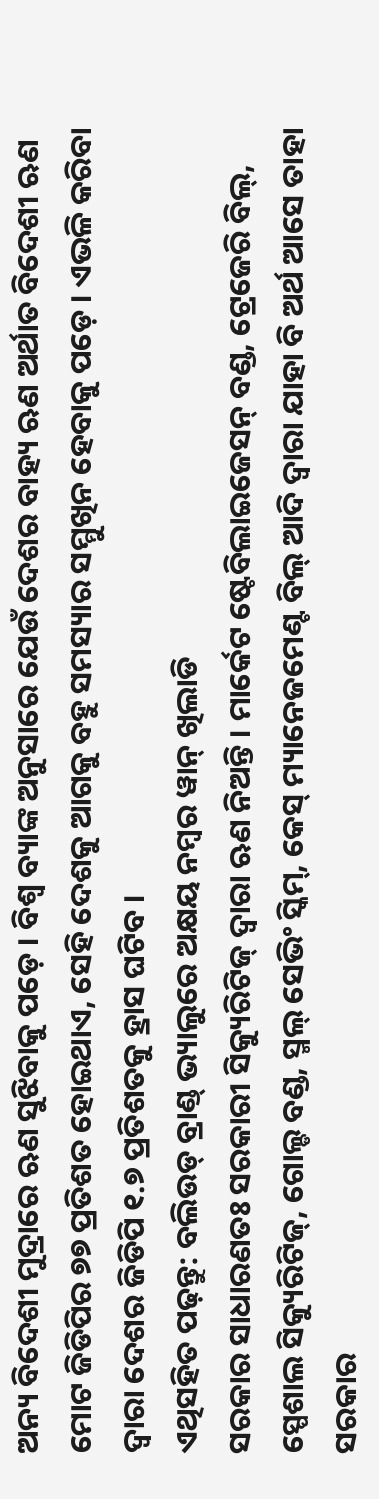ଅନ୍ୟ ବିଦେଶୀ ମୁଦ୍ରାରେ ଋଣ ସୁଝିବାକୁ ପଡ଼େ । ବିଶ୍ୱ ବ୍ୟାଙ୍କ ଅନୁସାରେ ଯେଉଁ ଦେଶର ବାହ୍ୟ ଋଣ ଅର୍ଥାତ ବିଦେଶୀ ଋଣ ମୋଟ ଜିଡିପିର ୭୭ ପ୍ରତିଶତ ହୋଇଥାଏ, ସେହି ଦେଶକୁ ଆଗକୁ ବହୁ ସମସ୍ୟାର ସମ୍ମୁଖିନ ହେବାକୁ ପଡ଼େ । ଏଭଳି କରିବା ଦ୍ୱାରା ଦେଶର ଜିଡିପି ୧.୭ ପ୍ରତିଶତକୁ ହ୍ରାସ ଘଟିବ ।
ଏଥିସହିତ ପଢ଼ନ୍ତୁ: ବଲିଉଡ୍ ବ୍ରାଣ୍ଡ୍ ଭ୍ୟାଲୁରେ ଅକ୍ଷୟ ନମ୍ବର ୱାନ୍ ଖିଲାଡି
ସରକାର ସାଧାରଣତଃ ସରକାରୀ ସିକ୍ୟୁରିଟିଜ୍ ଦ୍ୱାରା ଋଣ ନିଅନ୍ତି । ମାର୍କେଟ ଷ୍ଟେବିଲାଇଜେସନ୍ ବଣ୍ଡ, ଟ୍ରେଜେରି ବିଲ୍, ସ୍ପେଶାଲ ସିକ୍ୟୁରିଟିଜ୍, ଗୋଲ୍ଡ ବଣ୍ଡ, ସ୍ମଲ୍ ସେଭିଂ ସ୍କିମ୍, କେସ୍ ମ୍ୟାନେଜମେଣ୍ଟ ବିଲ୍ ଆଦି ଦ୍ୱାରା ଯାହା ବି ଅର୍ଥ ଆସେ ତାହା ସରକାର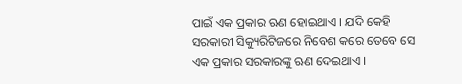ପାଇଁ ଏକ ପ୍ରକାର ଋଣ ହୋଇଥାଏ । ଯଦି କେହି ସରକାରୀ ସିକ୍ୟୁରିଟିଜରେ ନିବେଶ କରେ ତେବେ ସେ ଏକ ପ୍ରକାର ସରକାରଙ୍କୁ ଋଣ ଦେଇଥାଏ ।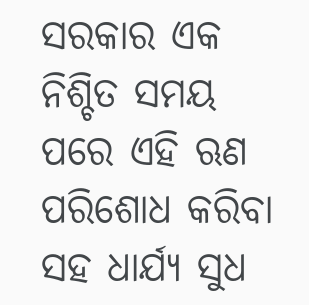ସରକାର ଏକ ନିଶ୍ଚିତ ସମୟ ପରେ ଏହି ଋଣ ପରିଶୋଧ କରିବା ସହ ଧାର୍ଯ୍ୟ ସୁଧ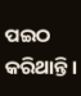ପଇଠ କରିଥାନ୍ତି ।